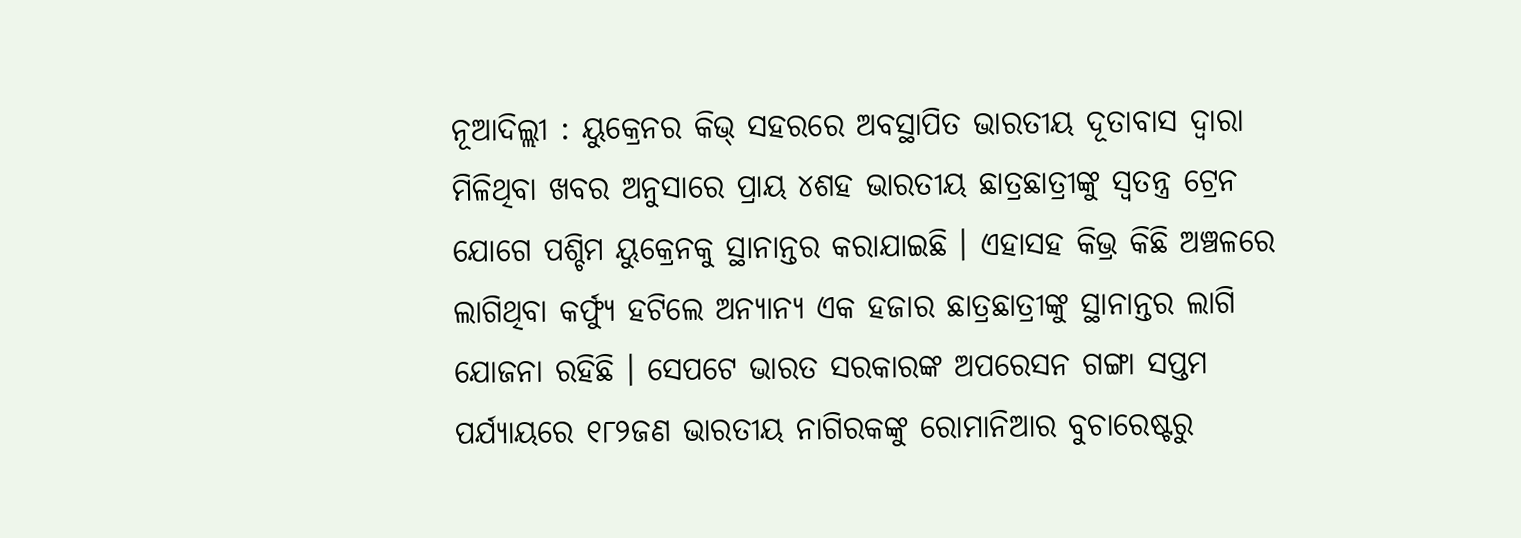ନୂଆଦିଲ୍ଲୀ : ୟୁକ୍ରେନର କିଭ୍ ସହରରେ ଅବସ୍ଥାପିତ ଭାରତୀୟ ଦୂତାବାସ ଦ୍ୱାରା ମିଳିଥିବା ଖବର ଅନୁସାରେ ପ୍ରାୟ ୪ଶହ ଭାରତୀୟ ଛାତ୍ରଛାତ୍ରୀଙ୍କୁ ସ୍ୱତନ୍ତ୍ର ଟ୍ରେନ ଯୋଗେ ପଶ୍ଚିମ ୟୁକ୍ରେନକୁ ସ୍ଥାନାନ୍ତର କରାଯାଇଛି । ଏହାସହ କିଭ୍ର କିଛି ଅଞ୍ଚଳରେ ଲାଗିଥିବା କର୍ଫ୍ୟୁ ହଟିଲେ ଅନ୍ୟାନ୍ୟ ଏକ ହଜାର ଛାତ୍ରଛାତ୍ରୀଙ୍କୁ ସ୍ଥାନାନ୍ତର ଲାଗି ଯୋଜନା ରହିଛି । ସେପଟେ ଭାରତ ସରକାରଙ୍କ ଅପରେସନ ଗଙ୍ଗା ସପ୍ତମ ପର୍ଯ୍ୟାୟରେ ୧୮୨ଜଣ ଭାରତୀୟ ନାଗିରକଙ୍କୁ ରୋମାନିଆର ବୁଚାରେଷ୍ଟରୁ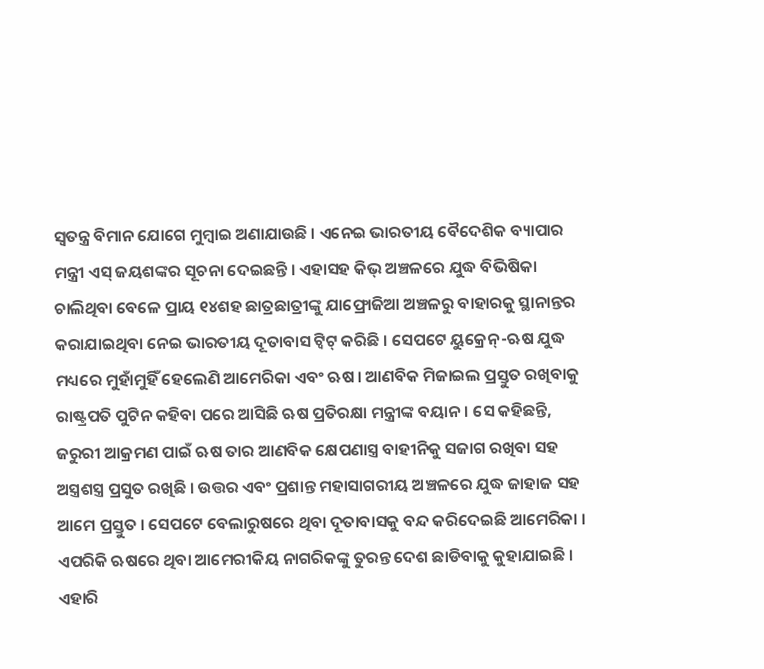ସ୍ୱତନ୍ତ୍ର ବିମାନ ଯୋଗେ ମୁମ୍ବାଇ ଅଣାଯାଉଛି । ଏନେଇ ଭାରତୀୟ ବୈଦେଶିକ ବ୍ୟାପାର ମନ୍ତ୍ରୀ ଏସ୍ ଜୟଶଙ୍କର ସୂଚନା ଦେଇଛନ୍ତି । ଏହାସହ କିଭ୍ ଅଞ୍ଚଳରେ ଯୁଦ୍ଧ ବିଭିଷିକା ଚାଲିଥିବା ବେଳେ ପ୍ରାୟ ୧୪ଶହ ଛାତ୍ରଛାତ୍ରୀଙ୍କୁ ଯାଫ୍ରୋଜିଆ ଅଞ୍ଚଳରୁ ବାହାରକୁ ସ୍ଥାନାନ୍ତର କରାଯାଇଥିବା ନେଇ ଭାରତୀୟ ଦୂତାବାସ ଟ୍ୱିଟ୍ କରିଛି । ସେପଟେ ୟୁକ୍ରେନ୍-ଋଷ ଯୁଦ୍ଧ ମଧ୍ୟରେ ମୁହାଁମୁହିଁ ହେଲେଣି ଆମେରିକା ଏବଂ ଋଷ । ଆଣବିକ ମିଜାଇଲ ପ୍ରସ୍ତୁତ ରଖିବାକୁ ରାଷ୍ଟ୍ରପତି ପୁଟିନ କହିବା ପରେ ଆସିଛି ଋଷ ପ୍ରତିରକ୍ଷା ମନ୍ତ୍ରୀଙ୍କ ବୟାନ । ସେ କହିଛନ୍ତି, ଜରୁରୀ ଆକ୍ରମଣ ପାଇଁ ଋଷ ତାର ଆଣବିକ କ୍ଷେପଣାସ୍ତ୍ର ବାହୀନିକୁ ସଜାଗ ରଖିବା ସହ ଅସ୍ତ୍ରଶସ୍ତ୍ର ପ୍ରସୁତ ରଖିଛି । ଉତ୍ତର ଏବଂ ପ୍ରଶାନ୍ତ ମହାସାଗରୀୟ ଅଞ୍ଚଳରେ ଯୁଦ୍ଧ ଜାହାଜ ସହ ଆମେ ପ୍ରସ୍ତୁତ । ସେପଟେ ବେଲାରୁଷରେ ଥିବା ଦୂତାବାସକୁ ବନ୍ଦ କରିଦେଇଛି ଆମେରିକା । ଏପରିକି ଋଷରେ ଥିବା ଆମେରୀକିୟ ନାଗରିକଙ୍କୁ ତୁରନ୍ତ ଦେଶ ଛାଡିବାକୁ କୁହାଯାଇଛି । ଏହାରି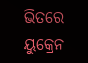ଭିତରେ ୟୁକ୍ରେନ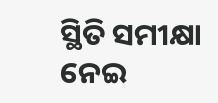ସ୍ଥିତି ସମୀକ୍ଷା ନେଇ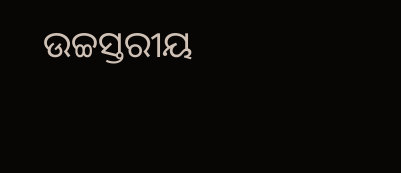ଉଚ୍ଚସ୍ତରୀୟ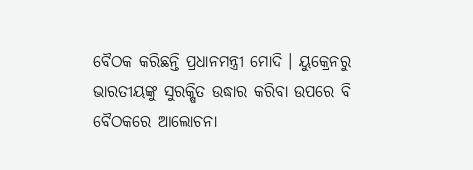ବୈଠକ କରିଛନ୍ତି ପ୍ରଧାନମନ୍ତ୍ରୀ ମୋଦି । ୟୁକ୍ରେନରୁ ଭାରତୀୟଙ୍କୁ ସୁରକ୍ଷିତ ଉଦ୍ଧାର କରିବା ଉପରେ ବି ବୈଠକରେ ଆଲୋଚନା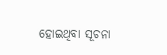ହୋଇଥିବା ସୂଚନା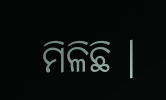ମିଳିଛି ।